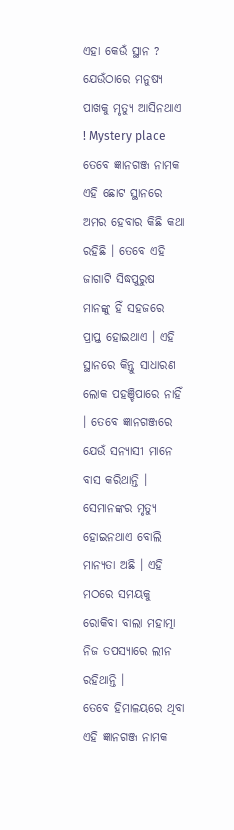ଏହା କେଉଁ ସ୍ଥାନ ? ଯେଉଁଠାରେ ମନୁଷ୍ୟ ପାଖକୁ ମୃତ୍ୟୁ ଆସିନଥାଏ ! Mystery place
ତେବେ ଜ୍ଞାନଗଞ୍ଜ ନାମକ ଏହି ଛୋଟ ସ୍ଥାନରେ ଅମର ହେବାର କିଛି କଥା ରହିଛି । ତେବେ ଏହି ଜାଗାଟି ସିଦ୍ଧପୁରୁଷ ମାନଙ୍କୁ ହିଁ ସହଜରେ ପ୍ରାପ୍ତ ହୋଇଥାଏ । ଏହି ସ୍ଥାନରେ କିନ୍ତୁ ସାଧାରଣ ଲୋକ ପହଞ୍ଚିପାରେ ନାହିଁ । ତେବେ ଜ୍ଞାନଗଞ୍ଜରେ ଯେଉଁ ସନ୍ୟାସୀ ମାନେ ବାସ କରିଥାନ୍ତି । ସେମାନଙ୍କର ମୃତ୍ୟୁ ହୋଇନଥାଏ ବୋଲି ମାନ୍ୟତା ଅଛି । ଏହି ମଠରେ ସମୟକୁ ରୋକିବା ବାଲା ମହାତ୍ମା ନିଜ ତପସ୍ୟାରେ ଲୀନ ରହିଥାନ୍ତି ।
ତେବେ ହିମାଳୟରେ ଥିବା ଏହି ଜ୍ଞାନଗଞ୍ଜ ନାମକ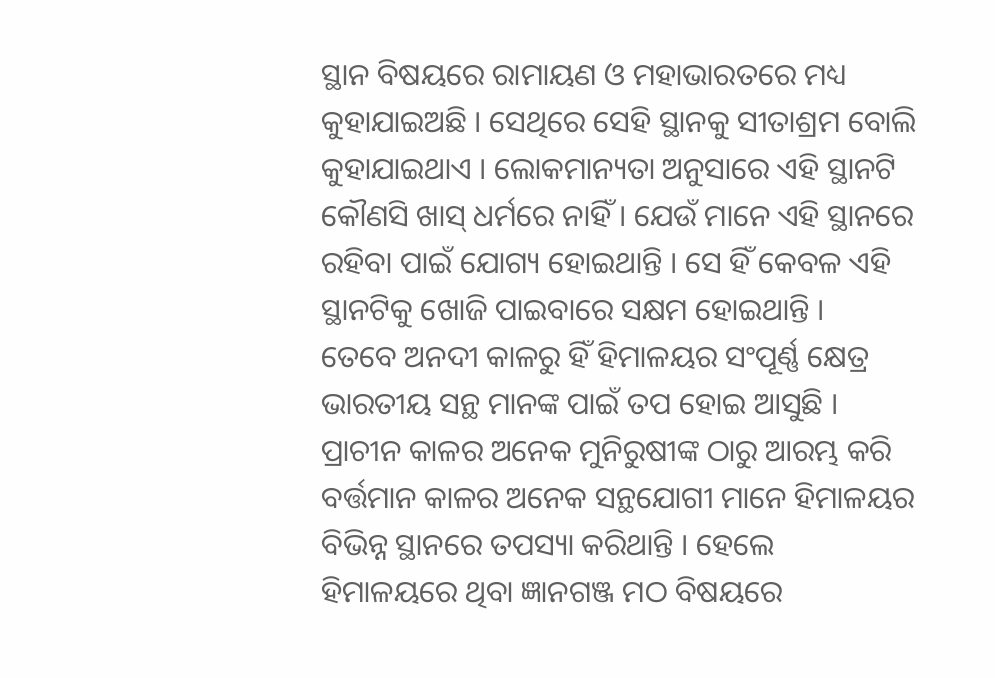ସ୍ଥାନ ବିଷୟରେ ରାମାୟଣ ଓ ମହାଭାରତରେ ମଧ୍ୟ କୁହାଯାଇଅଛି । ସେଥିରେ ସେହି ସ୍ଥାନକୁ ସୀତାଶ୍ରମ ବୋଲି କୁହାଯାଇଥାଏ । ଲୋକମାନ୍ୟତା ଅନୁସାରେ ଏହି ସ୍ଥାନଟି କୌଣସି ଖାସ୍ ଧର୍ମରେ ନାହିଁ । ଯେଉଁ ମାନେ ଏହି ସ୍ଥାନରେ ରହିବା ପାଇଁ ଯୋଗ୍ୟ ହୋଇଥାନ୍ତି । ସେ ହିଁ କେବଳ ଏହି ସ୍ଥାନଟିକୁ ଖୋଜି ପାଇବାରେ ସକ୍ଷମ ହୋଇଥାନ୍ତି ।
ତେବେ ଅନଦୀ କାଳରୁ ହିଁ ହିମାଳୟର ସଂପୂର୍ଣ୍ଣ କ୍ଷେତ୍ର ଭାରତୀୟ ସନ୍ଥ ମାନଙ୍କ ପାଇଁ ତପ ହୋଇ ଆସୁଛି । ପ୍ରାଚୀନ କାଳର ଅନେକ ମୁନିରୁଷୀଙ୍କ ଠାରୁ ଆରମ୍ଭ କରି ବର୍ତ୍ତମାନ କାଳର ଅନେକ ସନ୍ଥଯୋଗୀ ମାନେ ହିମାଳୟର ବିଭିନ୍ନ ସ୍ଥାନରେ ତପସ୍ୟା କରିଥାନ୍ତି । ହେଲେ ହିମାଳୟରେ ଥିବା ଜ୍ଞାନଗଞ୍ଜ ମଠ ବିଷୟରେ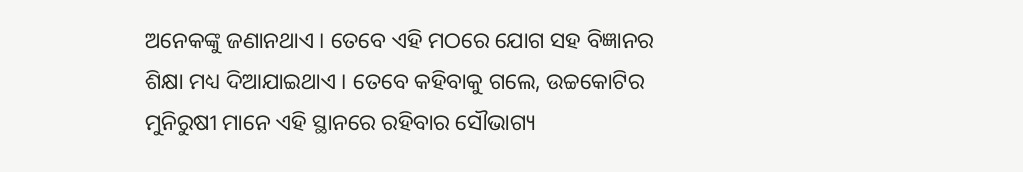ଅନେକଙ୍କୁ ଜଣାନଥାଏ । ତେବେ ଏହି ମଠରେ ଯୋଗ ସହ ବିଜ୍ଞାନର ଶିକ୍ଷା ମଧ୍ୟ ଦିଆଯାଇଥାଏ । ତେବେ କହିବାକୁ ଗଲେ, ଉଚ୍ଚକୋଟିର ମୁନିରୁଷୀ ମାନେ ଏହି ସ୍ଥାନରେ ରହିବାର ସୌଭାଗ୍ୟ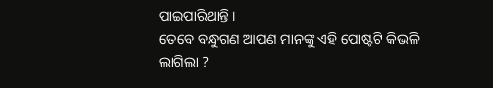ପାଇପାରିଥାନ୍ତି ।
ତେବେ ବନ୍ଧୁଗଣ ଆପଣ ମାନଙ୍କୁ ଏହି ପୋଷ୍ଟଟି କିଭଳି ଲାଗିଲା ?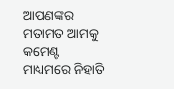ଆପଣଙ୍କର ମତାମତ ଆମକୁ କମେଣ୍ଟ ମାଧ୍ୟମରେ ନିହାତି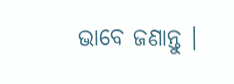ଭାବେ ଜଣାନ୍ତୁ ।